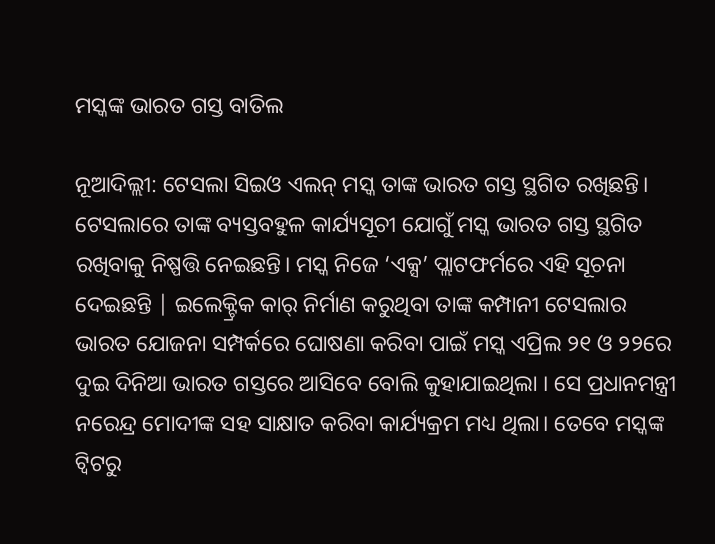ମସ୍କଙ୍କ ଭାରତ ଗସ୍ତ ବାତିଲ

ନୂଆଦିଲ୍ଲୀ: ଟେସଲା ସିଇଓ ଏଲନ୍ ମସ୍କ ତାଙ୍କ ଭାରତ ଗସ୍ତ ସ୍ଥଗିତ ରଖିଛନ୍ତି। ଟେସଲାରେ ତାଙ୍କ ବ୍ୟସ୍ତବହୁଳ କାର୍ଯ୍ୟସୂଚୀ ଯୋଗୁଁ ମସ୍କ ଭାରତ ଗସ୍ତ ସ୍ଥଗିତ ରଖିବାକୁ ନିଷ୍ପତ୍ତି ନେଇଛନ୍ତି। ମସ୍କ ନିଜେ ‘ଏକ୍ସ’ ପ୍ଲାଟଫର୍ମରେ ଏହି ସୂଚନା ଦେଇଛନ୍ତି | ଇଲେକ୍ଟ୍ରିକ କାର୍ ନିର୍ମାଣ କରୁଥିବା ତାଙ୍କ କମ୍ପାନୀ ଟେସଲାର ଭାରତ ଯୋଜନା ସମ୍ପର୍କରେ ଘୋଷଣା କରିବା ପାଇଁ ମସ୍କ ଏପ୍ରିଲ ୨୧ ଓ ୨୨ରେ ଦୁଇ ଦିନିଆ ଭାରତ ଗସ୍ତରେ ଆସିବେ ବୋଲି କୁହାଯାଇଥିଲା । ସେ ପ୍ରଧାନମନ୍ତ୍ରୀ ନରେନ୍ଦ୍ର ମୋଦୀଙ୍କ ସହ ସାକ୍ଷାତ କରିବା କାର୍ଯ୍ୟକ୍ରମ ମଧ୍ୟ ଥିଲା। ତେବେ ମସ୍କଙ୍କ ଟ୍ୱିଟରୁ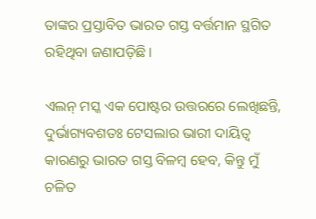ତାଙ୍କର ପ୍ରସ୍ତାବିତ ଭାରତ ଗସ୍ତ ବର୍ତ୍ତମାନ ସ୍ଥଗିତ ରହିଥିବା ଜଣାପଡ଼ିଛି।

ଏଲନ୍ ମସ୍କ ଏକ ପୋଷ୍ଟର ଉତ୍ତରରେ ଲେଖିଛନ୍ତି, ଦୁର୍ଭାଗ୍ୟବଶତଃ ଟେସଲାର ଭାରୀ ଦାୟିତ୍ବ କାରଣରୁ ଭାରତ ଗସ୍ତ ବିଳମ୍ବ ହେବ, କିନ୍ତୁ ମୁଁ ଚଳିତ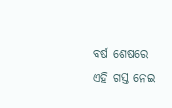ବର୍ଷ ଶେଷରେ ଏହି ଗସ୍ତ ନେଇ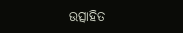ଉତ୍ସାହିତ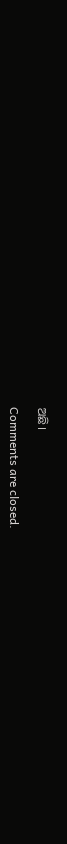ଅଛି।

Comments are closed.